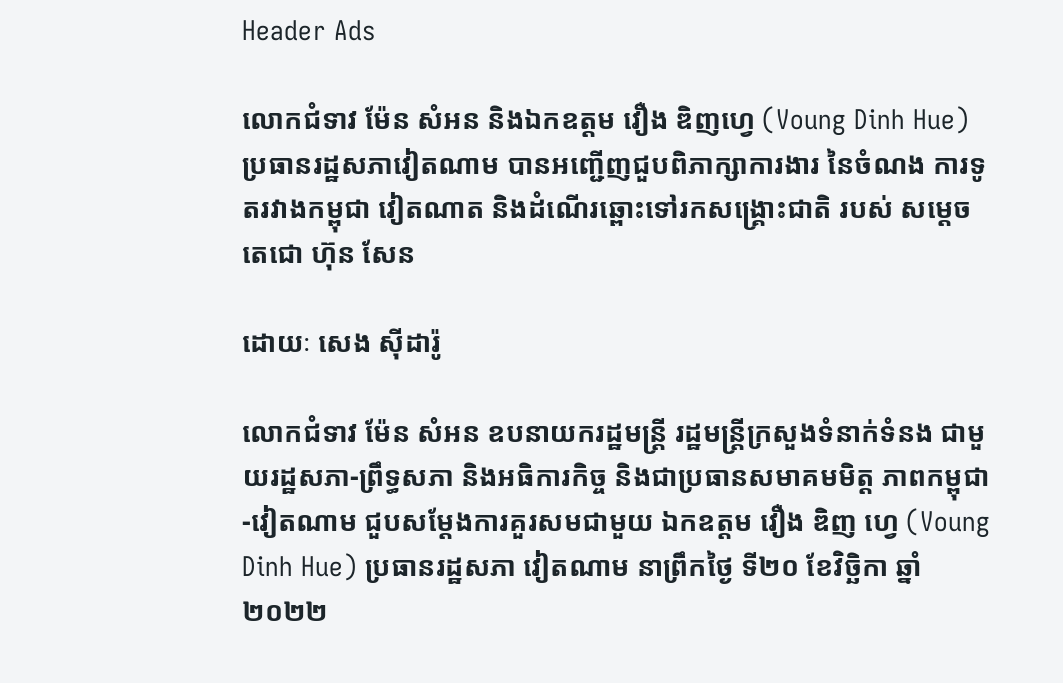Header Ads

លោកជំទាវ ម៉ែន សំអន និងឯកឧត្តម វឿង ឌិញហ្វេ (Voung Dinh Hue) ប្រធានរដ្ឋសភាវៀតណាម បានអញ្ជើញជួបពិភាក្សាការងារ នៃចំណង ការទូតរវាងកម្ពុជា វៀតណាត និងដំណើរឆ្ពោះទៅរកសង្គ្រោះជាតិ របស់ សម្តេចតេជោ ហ៊ុន សែន

ដោយៈ សេង ស៊ីដារ៉ូ

លោកជំទាវ ម៉ែន សំអន ឧបនាយករដ្ឋមន្ត្រី រដ្ឋមន្ត្រីក្រសួងទំនាក់ទំនង ជាមួយរដ្ឋសភា-ព្រឹទ្ធសភា និងអធិការកិច្ច និងជាប្រធានសមាគមមិត្ត ភាពកម្ពុជា-វៀតណាម ជួបសម្តែងការគួរសមជាមួយ ឯកឧត្តម វឿង ឌិញ ហ្វេ (Voung Dinh Hue) ប្រធានរដ្ឋសភា វៀតណាម នាព្រឹកថ្ងៃ ទី២០ ខែវិច្ឆិកា ឆ្នាំ២០២២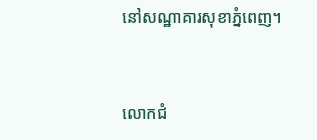នៅសណ្ឋាគារសុខាភ្នំពេញ។


លោកជំ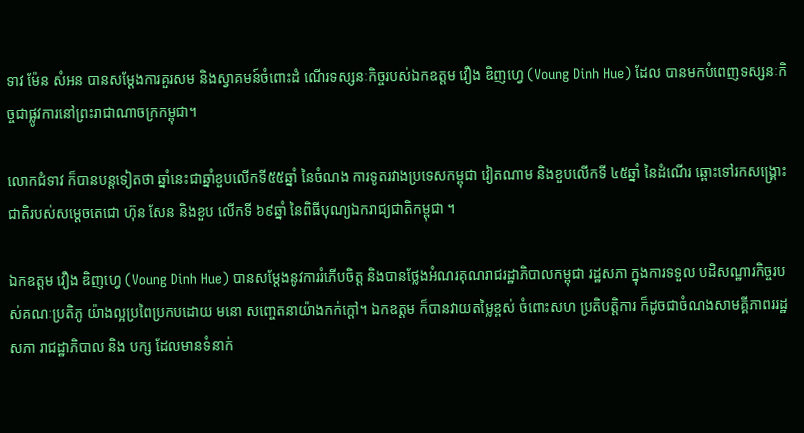ទាវ ម៉ែន សំអន បានសម្តែងការគួរសម និងស្វាគមន៍ចំពោះដំ ណើរទស្សនៈកិច្ចរបស់ឯកឧត្តម វឿង ឌិញហ្វេ (Voung Dinh Hue) ដែល បានមកបំពេញទស្សនៈកិច្ចជាផ្លូវការនៅព្រះរាជាណាចក្រកម្ពុជា។

លោកជំទាវ ក៏បានបន្តទៀតថា ឆ្នាំនេះជាឆ្នាំខួបលើកទី៥៥ឆ្នាំ នៃចំណង ការទូតរវាងប្រទេសកម្ពុជា វៀតណាម និងខួបលើកទី ៤៥ឆ្នាំ នៃដំណើរ ឆ្ពោះទៅរកសង្គ្រោះជាតិរបស់សម្តេចតេជោ ហ៊ុន សែន និងខួប លើកទី ៦៩ឆ្នាំ នៃពិធីបុណ្យឯករាជ្យជាតិកម្ពុជា ។

ឯកឧត្តម វឿង ឌិញហ្វេ (Voung Dinh Hue) បានសម្តែងនូវការរំភើបចិត្ត និងបានថ្លែងអំណរគុណរាជរដ្ឋាភិបាលកម្ពុជា រដ្ឋសភា ក្នុងការទទួល បដិសណ្ឋារកិច្ចរបស់គណៈប្រតិភូ យ៉ាងល្អប្រពៃប្រកបដោយ មនោ សញ្ចេតនាយ៉ាងកក់ក្តៅ។ ឯកឧត្តម ក៏បានវាយតម្លៃខ្ពស់ ចំពោះសហ ប្រតិបត្តិការ ក៏ដូចជាចំណងសាមគ្គីភាពររដ្ឋសភា រាជដ្ឋាភិបាល និង បក្ស ដែលមានទំនាក់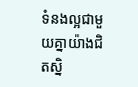ទំនងល្អជាមួយគ្នាយ៉ាងជិតស្និ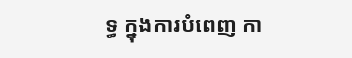ទ្ធ ក្នុងការបំពេញ កា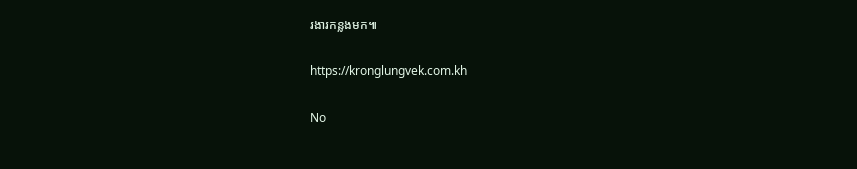រងារកន្លងមក៕

https://kronglungvek.com.kh

No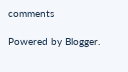comments

Powered by Blogger.